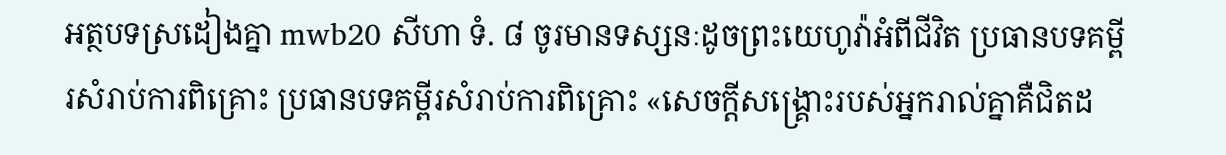អត្ថបទស្រដៀងគ្នា mwb20 សីហា ទំ. ៨ ចូរមានទស្សនៈដូចព្រះយេហូវ៉ាអំពីជីវិត ប្រធានបទគម្ពីរសំរាប់ការពិគ្រោះ ប្រធានបទគម្ពីរសំរាប់ការពិគ្រោះ «សេចក្ដីសង្គ្រោះរបស់អ្នករាល់គ្នាគឺជិតដ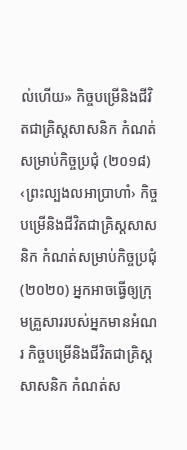ល់ហើយ» កិច្ចបម្រើនិងជីវិតជាគ្រិស្តសាសនិក កំណត់សម្រាប់កិច្ចប្រជុំ (២០១៨) ‹ព្រះល្បងលអាប្រាហាំ› កិច្ចបម្រើនិងជីវិតជាគ្រិស្តសាសនិក កំណត់សម្រាប់កិច្ចប្រជុំ (២០២០) អ្នកអាចធ្វើឲ្យក្រុមគ្រួសាររបស់អ្នកមានអំណរ កិច្ចបម្រើនិងជីវិតជាគ្រិស្តសាសនិក កំណត់ស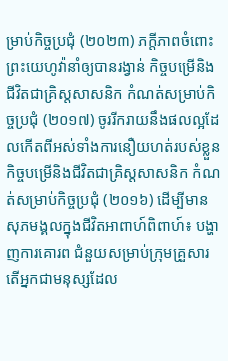ម្រាប់កិច្ចប្រជុំ (២០២៣) ភក្ដីភាពចំពោះព្រះយេហូវ៉ានាំឲ្យបានរង្វាន់ កិច្ចបម្រើនិងជីវិតជាគ្រិស្តសាសនិក កំណត់សម្រាប់កិច្ចប្រជុំ (២០១៧) ចូររីករាយនឹងផលល្អដែលកើតពីអស់ទាំងការនឿយហត់របស់ខ្លួន កិច្ចបម្រើនិងជីវិតជាគ្រិស្តសាសនិក កំណត់សម្រាប់កិច្ចប្រជុំ (២០១៦) ដើម្បីមានសុភមង្គលក្នុងជីវិតអាពាហ៍ពិពាហ៍៖ បង្ហាញការគោរព ជំនួយសម្រាប់ក្រុមគ្រួសារ តើអ្នកជាមនុស្សដែល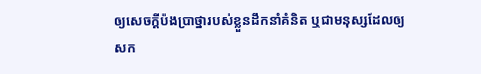ឲ្យសេចក្ដីប៉ងប្រាថ្នារបស់ខ្លួនដឹកនាំគំនិត ឬជាមនុស្សដែលឲ្យសក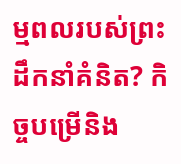ម្មពលរបស់ព្រះដឹកនាំគំនិត? កិច្ចបម្រើនិង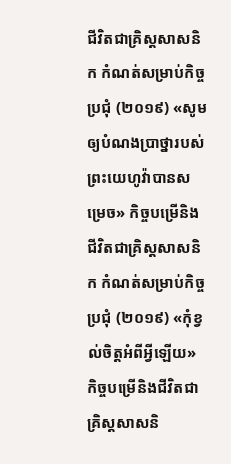ជីវិតជាគ្រិស្តសាសនិក កំណត់សម្រាប់កិច្ចប្រជុំ (២០១៩) «សូមឲ្យបំណងប្រាថ្នារបស់ព្រះយេហូវ៉ាបានសម្រេច» កិច្ចបម្រើនិងជីវិតជាគ្រិស្តសាសនិក កំណត់សម្រាប់កិច្ចប្រជុំ (២០១៩) «កុំខ្វល់ចិត្តអំពីអ្វីឡើយ» កិច្ចបម្រើនិងជីវិតជាគ្រិស្តសាសនិ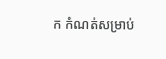ក កំណត់សម្រាប់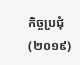កិច្ចប្រជុំ (២០១៩)